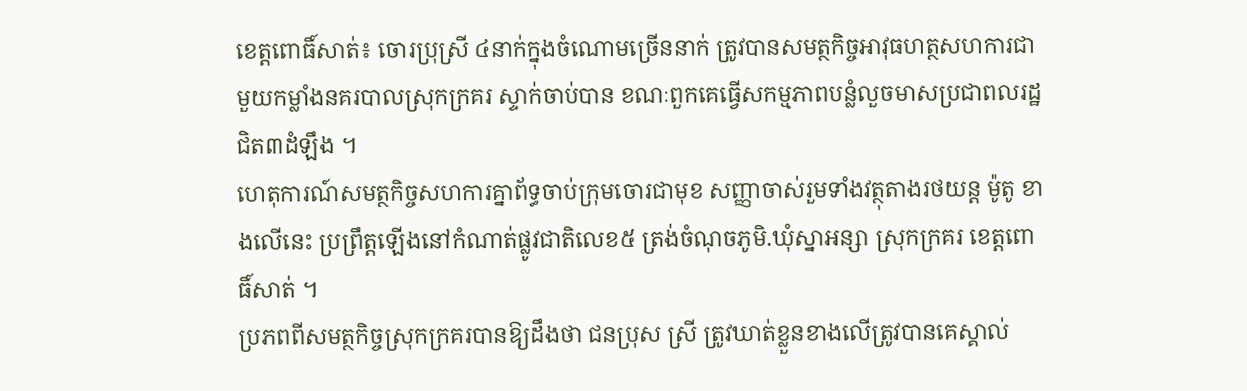ខេត្ដពោធិ៍សាត់៖ ចោរប្រុស្រី ៤នាក់ក្នុងចំណោមច្រើននាក់ ត្រូវបានសមត្ថកិច្ចអាវុធហត្ថសហការជាមួយកម្លាំងនគរបាលស្រុកក្រគរ ស្ទាក់ចាប់បាន ខណៈពួកគេធ្វើសកម្មភាពបន្លំលួចមាសប្រជាពលរដ្ឋជិត៣ដំឡឹង ។
ហេតុការណ៍សមត្ថកិច្ចសហការគ្នាព័ទ្ធចាប់ក្រុមចោរជាមុខ សញ្ញាចាស់រួមទាំងវត្ថុតាងរថយន្ដ ម៉ូតូ ខាងលើនេះ ប្រព្រឹត្ដឡើងនៅកំណាត់ផ្លូវជាតិលេខ៥ ត្រង់ចំណុចភូមិ.ឃុំស្នាអន្សា ស្រុកក្រគរ ខេត្ដពោធិ៍សាត់ ។
ប្រភពពីសមត្ថកិច្ចស្រុកក្រគរបានឱ្យដឹងថា ជនប្រុស ស្រី ត្រូវឃាត់ខ្លួនខាងលើត្រូវបានគេស្គាល់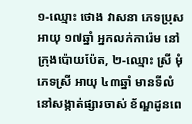១-ឈ្មោះ ថោង វាសនា ភេទប្រុស អាយុ ១៧ឆ្នាំ អ្នកលក់ការ៉េម នៅក្រុងប៉ោយប៉ែត, ២-ឈ្មោះ ស្រី មុំភេទស្រី អាយុ ៤៣ឆ្នាំ មានទីលំនៅសង្កាត់ផ្សារចាស់ ខ័ណ្ឌដូនពេ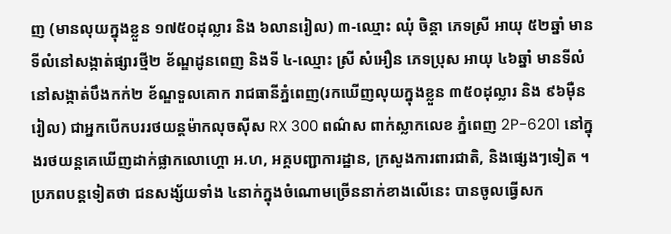ញ (មានលុយក្នុងខ្លួន ១៧៥០ដុល្លារ និង ៦លានរៀល) ៣-ឈ្មោះ ឈុំ ចិន្ដា ភេទស្រី អាយុ ៥២ឆ្នាំ មានទីលំនៅសង្កាត់ផ្សារថ្មី២ ខ័ណ្ឌដូនពេញ និងទី ៤-ឈ្មោះ ស្រី សំអឿន ភេទប្រុស អាយុ ៤៦ឆ្នាំ មានទីលំនៅសង្កាត់បឹងកក់២ ខ័ណ្ឌទួលគោក រាជធានីភ្នំពេញ(រកឃើញលុយក្នុងខ្លួន ៣៥០ដុល្លារ និង ៩៦ម៉ឺនរៀល) ជាអ្នកបើកបររថយន្ដម៉ាកលុចស៊ីស RX 300 ពណ៌ស ពាក់ស្លាកលេខ ភ្នំពេញ 2P-6201 នៅក្នុងរថយន្ដគេឃើញដាក់ផ្លាកលោហ្គោ អ.ហ, អគ្គបញ្ជាការដ្ឋាន, ក្រសួងការពារជាតិ, និងផ្សេងៗទៀត ។
ប្រភពបន្ដទៀតថា ជនសង្ស័យទាំង ៤នាក់ក្នុងចំណោមច្រើននាក់ខាងលើនេះ បានចូលធ្វើសក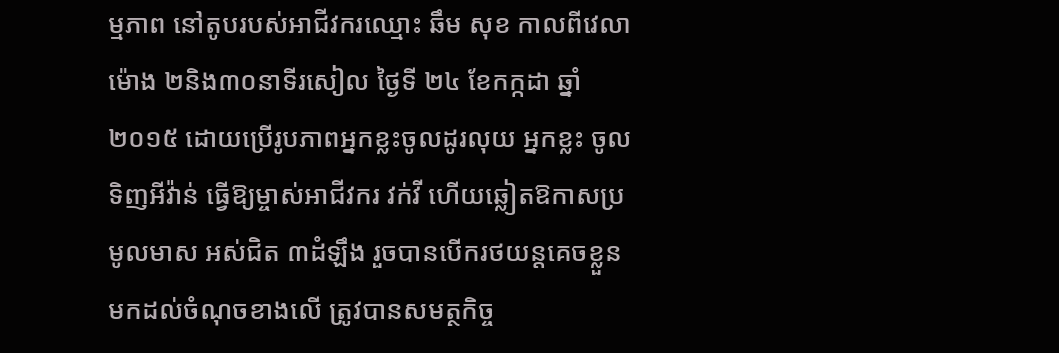ម្មភាព នៅតូបរបស់អាជីវករឈ្មោះ ឆឹម សុខ កាលពីវេលាម៉ោង ២និង៣០នាទីរសៀល ថ្ងៃទី ២៤ ខែកក្កដា ឆ្នាំ២០១៥ ដោយប្រើរូបភាពអ្នកខ្លះចូលដូរលុយ អ្នកខ្លះ ចូលទិញអីវ៉ាន់ ធ្វើឱ្យម្ចាស់អាជីវករ វក់វី ហើយឆ្លៀតឱកាសប្រមូលមាស អស់ជិត ៣ដំឡឹង រួចបានបើករថយន្ដគេចខ្លួនមកដល់ចំណុចខាងលើ ត្រូវបានសមត្ថកិច្ច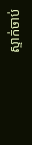ស្ទាក់ចាប់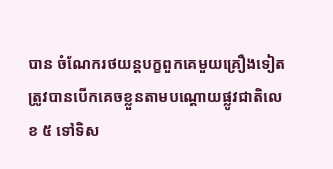បាន ចំណែករថយន្ដបក្ខពួកគេមួយគ្រឿងទៀត ត្រូវបានបើកគេចខ្លួនតាមបណ្ដោយផ្លូវជាតិលេខ ៥ ទៅទិស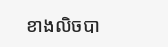ខាងលិចបា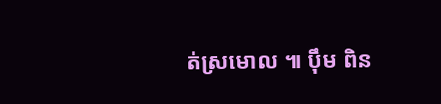ត់ស្រមោល ៕ ប៉ឹម ពិន